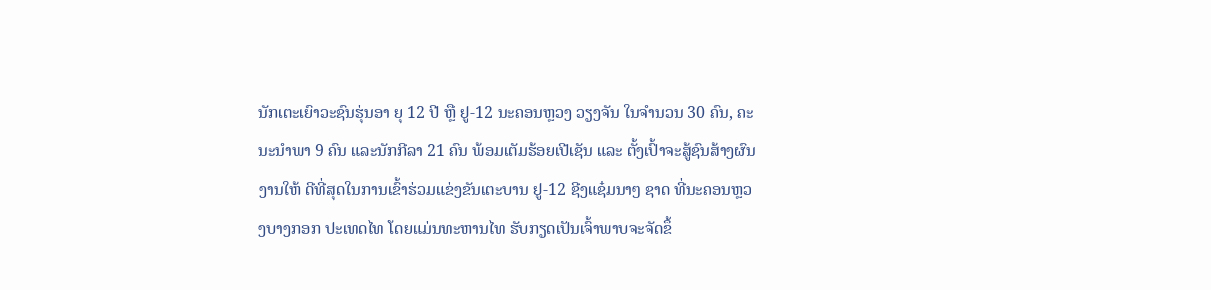ນັກເຕະເຍົາວະຊົນຮຸ່ນອາ ຍຸ 12 ປີ ຫຼື ຢູ-12 ນະຄອນຫຼວງ ວຽງຈັນ ໃນຈຳນວນ 30 ຄົນ, ຄະນະນຳພາ 9 ຄົນ ແລະນັກກີລາ 21 ຄົນ ພ້ອມເຕັມຮ້ອຍເປີເຊັນ ແລະ ຕັ້ງເປົ້າຈະສູ້ຊົນສ້າງຜົນງານໃຫ້ ດີທີ່ສຸດໃນການເຂົ້າຮ່ວມແຂ່ງຂັນເຕະບານ ຢູ-12 ຊີງແຊ໋ມນາໆ ຊາດ ທີ່ນະຄອນຫຼວງບາງກອກ ປະເທດໄທ ໂດຍແມ່ນທະຫານໄທ ຮັບກຽດເປັນເຈົ້າພາບຈະຈັດຂຶ້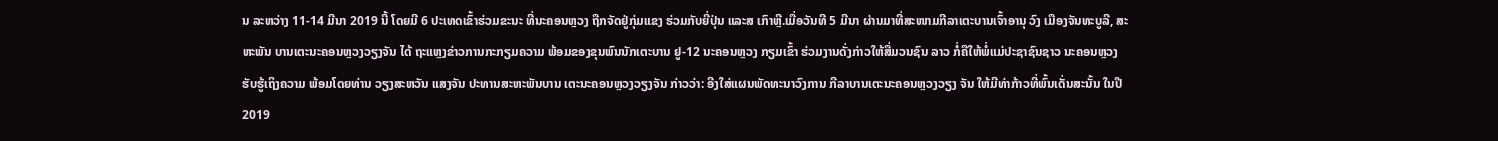ນ ລະຫວ່າງ 11-14 ມີນາ 2019 ນີ້ ໂດຍມີ 6 ປະເທດເຂົ້າຮ່ວມຂະນະ ທີ່ນະຄອນຫຼວງ ຖືກຈັດຢູ່ກຸ່ມແຂງ ຮ່ວມກັບຍີ່ປຸ່ນ ແລະສ ເກົາຫຼີ.ເມື່ອວັນທີ 5 ມີນາ ຜ່ານມາທີ່ສະໜາມກີລາເຕະບານເຈົ້າອານຸ ວົງ ເມືອງຈັນທະບູລີ, ສະຫະພັນ ບານເຕະນະຄອນຫຼວງວຽງຈັນ ໄດ້ ຖະແຫຼງຂ່າວການກະກຽມຄວາມ ພ້ອມຂອງຂຸນພົນນັກເຕະບານ ຢູ-12 ນະຄອນຫຼວງ ກຽມເຂົ້າ ຮ່ວມງານດັ່ງກ່າວໃຫ້ສື່ມວນຊົນ ລາວ ກໍ່ຄືໃຫ້ພໍ່ແມ່ປະຊາຊົນຊາວ ນະຄອນຫຼວງ ຮັບຮູ້ເຖິງຄວາມ ພ້ອມໂດຍທ່ານ ວຽງສະຫວັນ ແສງຈັນ ປະທານສະຫະພັນບານ ເຕະນະຄອນຫຼວງວຽງຈັນ ກ່າວວ່າ: ອີງໃສ່ແຜນພັດທະນາວົງການ ກີລາບານເຕະນະຄອນຫຼວງວຽງ ຈັນ ໃຫ້ມີທ່າກ້າວທີ່ພົ້ນເດັ່ນສະນັ້ນ ໃນປີ 2019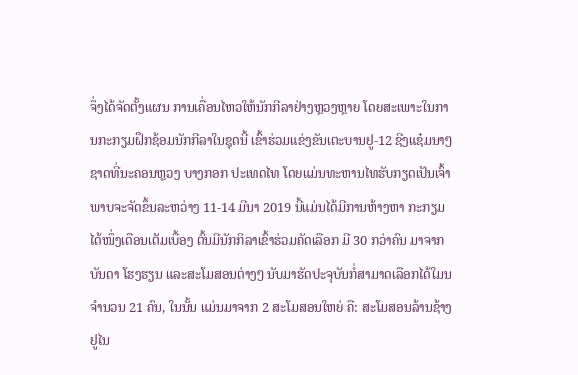ຈຶ່ງໄດ້ຈັດຕັ້ງແຜນ ການເຄື່ອນໄຫວໃຫ້ນັກກີລາຢ່າງຫຼວງຫຼາຍ ໂດຍສະເພາະໃນການກະກຽມຝຶກຊ້ອມນັກກີລາໃນຊຸດນີ້ ເຂົ້າຮ່ວມແຂ່ງຂັນເຕະບານຢູ-12 ຊີງແຊ໋ມນາໆຊາດທີ່ນະຄອນຫຼວງ ບາງກອກ ປະເທດໄທ ໂດຍແມ່ນທະຫານໄທຮັບກຽດເປັນເຈົ້າພາບຈະຈັດຂຶ້ນລະຫວ່າງ 11-14 ມີນາ 2019 ນີ້ແມ່ນໄດ້ມີການຫ້າງຫາ ກະກຽມໄດ້ໜຶ່ງເດືອນເຕັມເບື້ອງ ຕົ້ນມີນັກກິລາເຂົ້າຮ່ວມຄັດເລືອກ ມີ 30 ກວ່າຄົນ ມາຈາກບັນດາ ໂຮງຮຽນ ແລະສະໂມສອນຕ່າງໆ ນັບມາຮັດປະຈຸບັນກໍ່ສາມາດເລືອກໄດ້ໃມນຈຳນວນ 21 ຄົນ, ໃນນັ້ນ ແມ່ນມາຈາກ 2 ສະໂມສອນໃຫຍ່ ຄື: ສະໂມສອນລ້ານຊ້າງ ຢູໄນ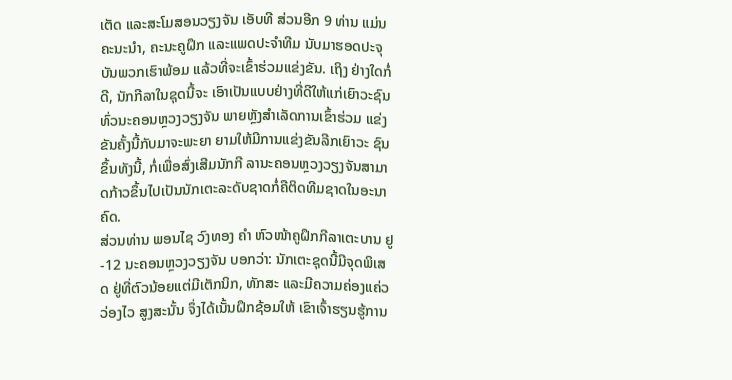ເຕັດ ແລະສະໂມສອນວຽງຈັນ ເອັບທີ ສ່ວນອີກ 9 ທ່ານ ແມ່ນຄະນະນຳ, ຄະນະຄູຝຶກ ແລະແພດປະຈຳທີມ ນັບມາຮອດປະຈຸບັນພວກເຮົາພ້ອມ ແລ້ວທີ່ຈະເຂົ້າຮ່ວມແຂ່ງຂັນ. ເຖິງ ຢ່າງໃດກໍ່ດີ, ນັກກີລາໃນຊຸດນີ້ຈະ ເອົາເປັນແບບຢ່າງທີ່ດີໃຫ້ແກ່ເຍົາວະຊົນທົ່ວນະຄອນຫຼວງວຽງຈັນ ພາຍຫຼັງສຳເລັດການເຂົ້າຮ່ວມ ແຂ່ງຂັນຄັ້ງນີ້ກັບມາຈະພະຍາ ຍາມໃຫ້ມີການແຂ່ງຂັນລີກເຍົາວະ ຊົນຂຶ້ນທັງນີ້, ກໍ່ເພື່ອສົ່ງເສີມນັກກີ ລານະຄອນຫຼວງວຽງຈັນສາມາດກ້າວຂຶ້ນໄປເປັນນັກເຕະລະດັບຊາດກໍ່ຄືຕິດທີມຊາດໃນອະນາຄົດ.
ສ່ວນທ່ານ ພອນໄຊ ວົງທອງ ຄຳ ຫົວໜ້າຄູຝຶກກີລາເຕະບານ ຢູ-12 ນະຄອນຫຼວງວຽງຈັນ ບອກວ່າ: ນັກເຕະຊຸດນີ້ມີຈຸດພິເສດ ຢູ່ທີ່ຕົວນ້ອຍແຕ່ມີເຕັກນິກ, ທັກສະ ແລະມີຄວາມຄ່ອງແຄ່ວວ່ອງໄວ ສູງສະນັ້ນ ຈຶ່ງໄດ້ເນັ້ນຝຶກຊ້ອມໃຫ້ ເຂົາເຈົ້າຮຽນຮູ້ການ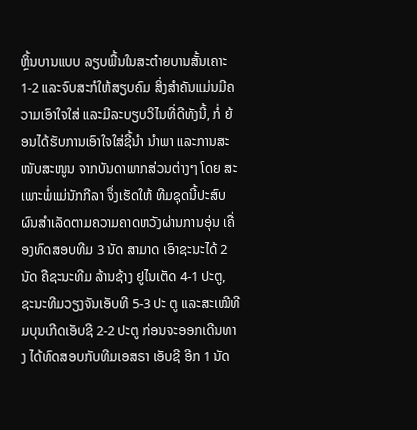ຫຼິ້ນບານແບບ ລຽບພື້ນໃນສະຕ໋າຍບານສັ້ນເຄາະ 1-2 ແລະຈົບສະກໍໃຫ້ສຽບຄົມ ສິ່ງສຳຄັນແມ່ນມີຄວາມເອົາໃຈໃສ່ ແລະມີລະບຽບວິໄນທີ່ດີທັງນີ້, ກໍ່ ຍ້ອນໄດ້ຮັບການເອົາໃຈໃສ່ຊີ້ນຳ ນຳພາ ແລະການສະໜັບສະໜູນ ຈາກບັນດາພາກສ່ວນຕ່າງໆ ໂດຍ ສະເພາະພໍ່ແມ່ນັກກີລາ ຈຶ່ງເຮັດໃຫ້ ທີມຊຸດນີ້ປະສົບຜົນສຳເລັດຕາມຄວາມຄາດຫວັງຜ່ານການອຸ່ນ ເຄື່ອງທົດສອບທີມ 3 ນັດ ສາມາດ ເອົາຊະນະໄດ້ 2 ນັດ ຄືຊະນະທີມ ລ້ານຊ້າງ ຢູໄນເຕັດ 4-1 ປະຕູ, ຊະນະທີມວຽງຈັນເອັບທີ 5-3 ປະ ຕູ ແລະສະເໝີທີມບຸນເກີດເອັບຊີ 2-2 ປະຕູ ກ່ອນຈະອອກເດີນທາງ ໄດ້ທົດສອບກັບທີມເອສຣາ ເອັບຊີ ອີກ 1 ນັດ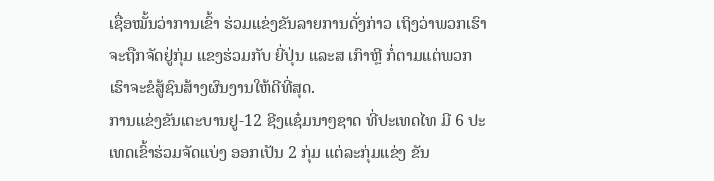ເຊື່ອໝັ້ນວ່າການເຂົ້າ ຮ່ວມແຂ່ງຂັນລາຍການດັ່ງກ່າວ ເຖິງວ່າພວກເຮົາຈະຖືກຈັດຢູ່ກຸ່ມ ແຂງຮ່ວມກັບ ຍີ່ປຸ່ນ ແລະສ ເກົາຫຼີ ກໍ່ຕາມແຕ່ພວກເຮົາຈະຂໍສູ້ຊົນສ້າງຜົນງານໃຫ້ດີທີ່ສຸດ.
ການແຂ່ງຂັນເຕະບານຢູ-12 ຊີງແຊ໋ມນາໆຊາດ ທີ່ປະເທດໄທ ມີ 6 ປະເທດເຂົ້າຮ່ວມຈັດແບ່ງ ອອກເປັນ 2 ກຸ່ມ ແຕ່ລະກຸ່ມແຂ່ງ ຂັນ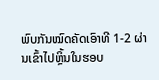ພົບກັນໝົດຄັດເອົາທີ 1-2 ຜ່ານເຂົ້າໄປຫຼິ້ນໃນຮອບ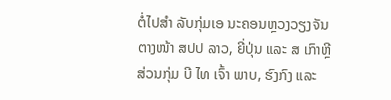ຕໍ່ໄປສຳ ລັບກຸ່ມເອ ນະຄອນຫຼວງວຽງຈັນ ຕາງໜ້າ ສປປ ລາວ, ຍີ່ປຸ່ນ ແລະ ສ ເກົາຫຼີ ສ່ວນກຸ່ມ ບີ ໄທ ເຈົ້າ ພາບ, ຮົງກົງ ແລະ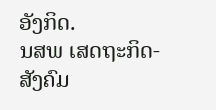ອັງກິດ.
ນສພ ເສດຖະກິດ-ສັງຄົມ